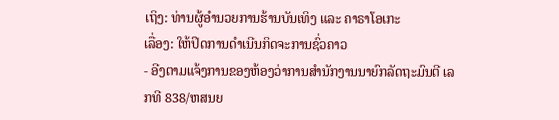ເຖິງ: ທ່ານຜູ້ອຳນວຍການຮ້ານບັນເທິງ ແລະ ຄາຣາໂອເກະ
ເລື່ອງ: ໃຫ້ປິດການດຳເນີນກິດຈະການຊົ່ວຄາວ
- ອີງຕາມແຈ້ງການຂອງຫ້ອງວ່າການສຳນັກງານນາຍົກລັດຖະມົນຕີ ເລກທີ 838/ຫສນຍ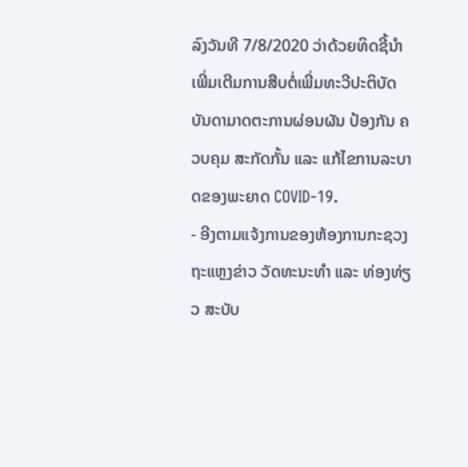ລົງວັນທີ 7/8/2020 ວ່າດ້ວຍທິດຊີ້ນຳເພີ່ມເຕີມການສືບຕໍ່ເພີ່ມທະວີປະຕິບັດບັນດາມາດຕະການຜ່ອນຜັນ ປ້ອງກັນ ຄວບຄຸມ ສະກັດກັ້ນ ແລະ ແກ້ໄຂການລະບາດຂອງພະຍາດ COVID-19.
- ອີງຕາມແຈ້ງການຂອງຫ້ອງການກະຊວງຖະແຫຼງຂ່າວ ວັດທະນະທຳ ແລະ ທ່ອງທ່ຽວ ສະບັບ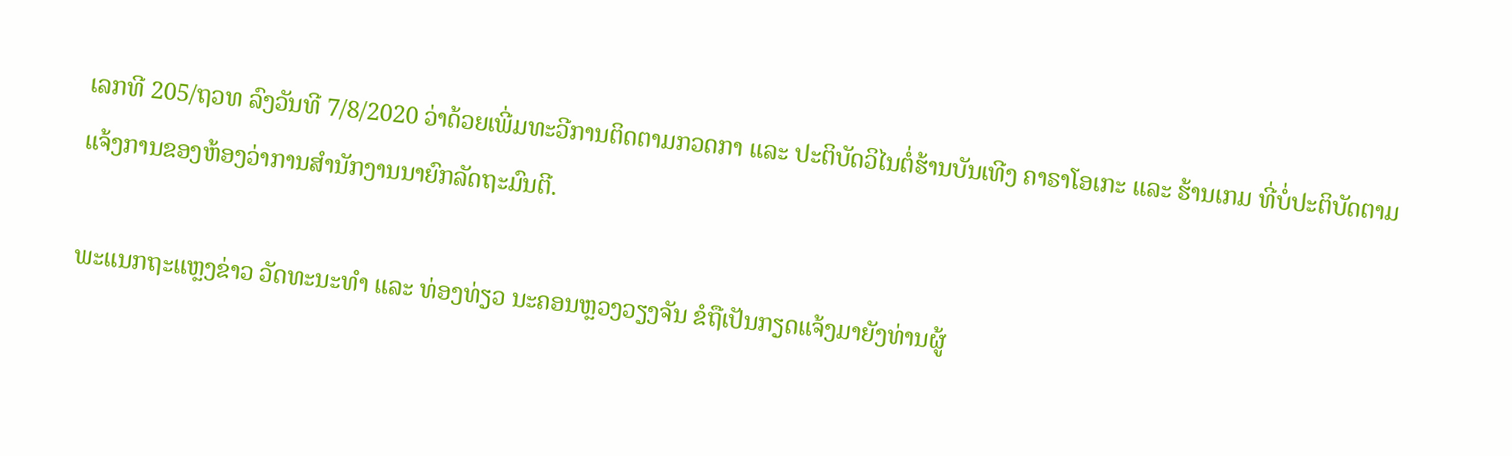ເລກທີ 205/ຖວທ ລົງວັນທີ 7/8/2020 ວ່າດ້ວຍເພີ່ມທະວີການຕິດຕາມກວດກາ ແລະ ປະຕິບັດວິໄນຕໍ່ຮ້ານບັນເທີງ ຄາຣາໂອເກະ ແລະ ຮ້ານເກມ ທີ່ບໍ່ປະຕິບັດຕາມແຈ້ງການຂອງຫ້ອງວ່າການສຳນັກງານນາຍົກລັດຖະມົນຕີ.

ພະແນກຖະແຫຼງຂ່າວ ວັດທະນະທໍາ ແລະ ທ່ອງທ່ຽວ ນະຄອນຫຼວງວຽງຈັນ ຂໍຖືເປັນກຽດແຈ້ງມາຍັງທ່ານຜູ້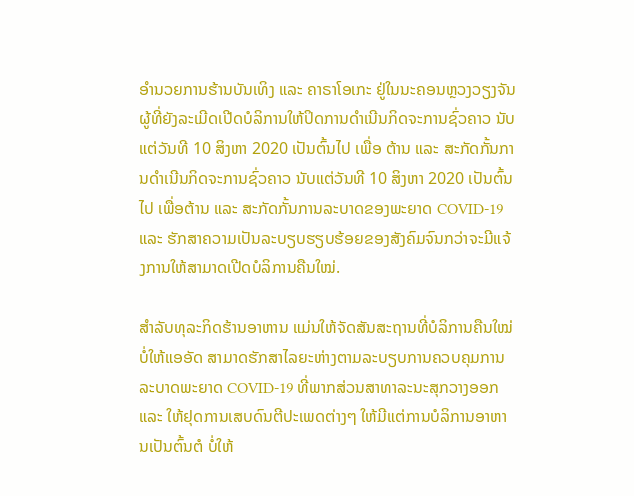ອຳນວຍການຮ້ານບັນເທິງ ແລະ ຄາຣາໂອເກະ ຢູ່ໃນນະຄອນຫຼວງວຽງຈັນ ຜູ້ທີ່ຍັງລະເມີດເປີດບໍລິການໃຫ້ປິດການດຳເນີນກິດຈະການຊົ່ວຄາວ ນັບແຕ່ວັນທີ 10 ສິງຫາ 2020 ເປັນຕົ້ນໄປ ເພື່ອ ຕ້ານ ແລະ ສະກັດກັ້ນການດຳເນີນກິດຈະການຊົ່ວຄາວ ນັບແຕ່ວັນທີ 10 ສິງຫາ 2020 ເປັນຕົ້ນໄປ ເພື່ອຕ້ານ ແລະ ສະກັດກັ້ນການລະບາດຂອງພະຍາດ COVID-19 ແລະ ຮັກສາຄວາມເປັນລະບຽບຮຽບຮ້ອຍຂອງສັງຄົມຈົນກວ່າຈະມີແຈ້ງການໃຫ້ສາມາດເປີດບໍລິການຄືນໃໝ່.

ສຳລັບທຸລະກິດຮ້ານອາຫານ ແມ່ນໃຫ້ຈັດສັນສະຖານທີ່ບໍລິການຄືນໃໝ່ ບໍ່ໃຫ້ແອອັດ ສາມາດຮັກສາໄລຍະຫ່າງຕາມລະບຽບການຄວບຄຸມການລະບາດພະຍາດ COVID-19 ທີ່ພາກສ່ວນສາທາລະນະສຸກວາງອອກ ແລະ ໃຫ້ຢຸດການເສບດົນຕີປະເພດຕ່າງໆ ໃຫ້ມີແຕ່ການບໍລິການອາຫານເປັນຕົ້ນຕໍ ບໍ່ໃຫ້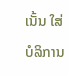ເນັ້ນ ໃສ່ບໍລິການ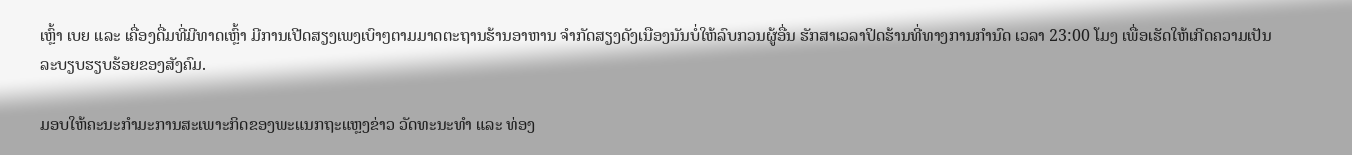ເຫຼົ້າ ເບຍ ແລະ ເຄື່ອງດື່ມທີ່ມີທາດເຫຼົ້າ ມີການເປີດສຽງເພງເບົາໆຕາມມາດຕະຖານຮ້ານອາຫານ ຈຳກັດສຽງດັງເນືອງນັນບໍ່ໃຫ້ລົບກວນຜູ້ອື່ນ ຮັກສາເວລາປິດຮ້ານທີ່ທາງການກຳນົດ ເວລາ 23:00 ໂມງ ເພື່ອເຮັດໃຫ້ເກີດຄວາມເປັນລະບຽບຮຽບຮ້ອຍຂອງສັງຄົມ.

ມອບໃຫ້ຄະນະກຳມະການສະເພາະກິດຂອງພະແນກຖະແຫຼງຂ່າວ ວັດທະນະທຳ ແລະ ທ່ອງ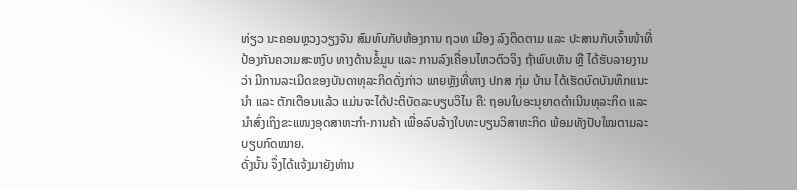ທ່ຽວ ນະຄອນຫຼວງວຽງຈັນ ສົມທົບກັບຫ້ອງການ ຖວທ ເມືອງ ລົງຕິດຕາມ ແລະ ປະສານກັບເຈົ້າໜ້າທີ່ປ້ອງກັນຄວາມສະຫງົບ ທາງດ້ານຂໍ້ມູນ ແລະ ການລົງເຄື່ອນໄຫວຕົວຈິງ ຖ້າພົບເຫັນ ຫຼື ໄດ້ຮັບລາຍງານວ່າ ມີການລະເມີດຂອງບັນດາທຸລະກິດດັ່ງກ່າວ ພາຍຫຼັງທີ່ທາງ ປກສ ກຸ່ມ ບ້ານ ໄດ້ເຮັດບົດບັນທຶກແນະນຳ ແລະ ຕັກເຕືອນແລ້ວ ແມ່ນຈະໄດ້ປະຕິບັດລະບຽບວິໄນ ຄື: ຖອນໃບອະນຸຍາດດຳເນີນທຸລະກິດ ແລະ ນຳສົ່ງເຖິງຂະແໜງອຸດສາຫະກຳ-ການຄ້າ ເພື່ອລົບລ້າງໃບທະບຽນວິສາຫະກິດ ພ້ອມທັງປັບໃໝຕາມລະບຽບກົດໝາຍ.
ດັ່ງນັ້ນ ຈຶ່ງໄດ້ແຈ້ງມາຍັງທ່ານ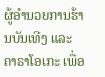ຜູ້ອຳນວຍການຮ້ານບັນເທີງ ແລະ ຄາຣາໂອເກະ ເພື່ອ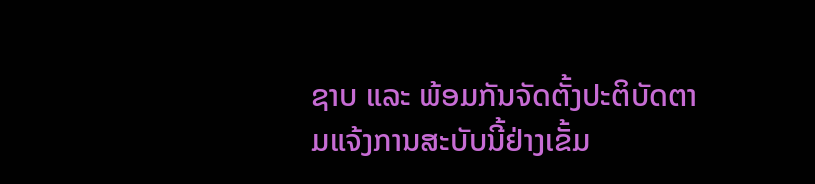ຊາບ ແລະ ພ້ອມກັນຈັດຕັ້ງປະຕິບັດຕາມແຈ້ງການສະບັບນີ້ຢ່າງເຂັ້ມ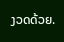ງວດດ້ວຍ.